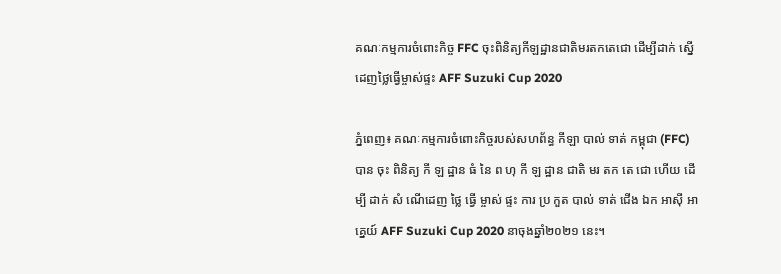គណៈកម្មការចំពោះកិច្ច FFC ចុះពិនិត្យកីឡដ្ឋានជាតិមរតកតេជោ ដើម្បីដាក់ ស្នើដេញថ្លៃធ្វើម្ចាស់ផ្ទះ AFF Suzuki Cup 2020

ភ្នំពេញ៖ គណៈកម្មការចំពោះកិច្ចរបស់សហព័ន្ធ កីឡា បាល់ ទាត់ កម្ពុជា (FFC) បាន ចុះ ពិនិត្យ កី ឡ ដ្ឋាន ធំ នៃ ព ហុ កី ឡ ដ្ឋាន ជាតិ មរ តក តេ ជោ ហើយ ដើម្បី ដាក់ សំ ណើដេញ ថ្លៃ ធ្វើ ម្ចាស់ ផ្ទះ ការ ប្រ កួត បាល់ ទាត់ ជើង ឯក អាស៊ី អាគ្នេយ៍ AFF Suzuki Cup 2020 នាចុងឆ្នាំ២០២១ នេះ។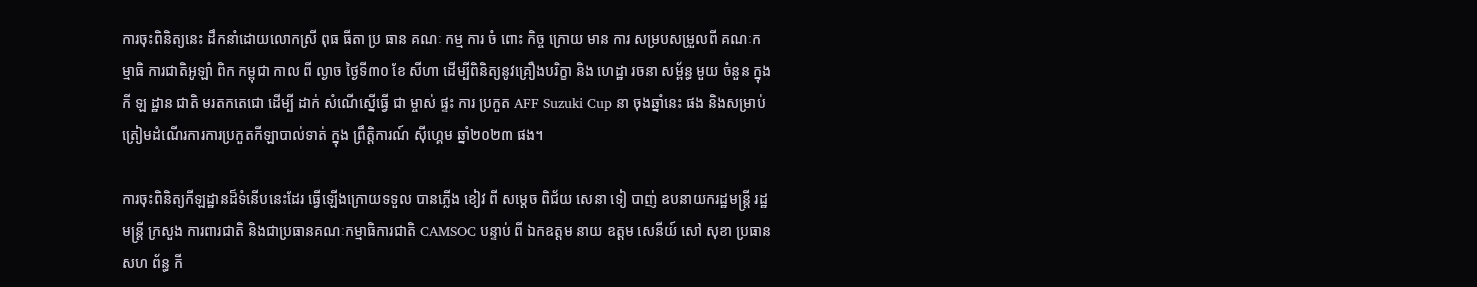ការចុះពិនិត្យនេះ ដឹកនាំដោយលោកស្រី ពុធ ធីតា ប្រ ធាន គណៈ កម្ម ការ ចំ ពោះ កិច្ច ក្រោយ មាន ការ សម្របសម្រួលពី គណៈកម្មាធិ ការជាតិអូឡាំ ពិក កម្ពុជា កាល ពី ល្ងាច ថ្ងៃទី៣០ ខែ សីហា ដើម្បីពិនិត្យនូវគ្រឿងបរិក្ខា និង ហេដ្ឋា រចនា សម្ព័ន្ធ មួយ ចំនួន ក្នុង កី ឡ ដ្ឋាន ជាតិ មរតកតេជោ ដើម្បី ដាក់ សំណើស្នើធ្វើ ជា ម្ចាស់ ផ្ទះ ការ ប្រកួត AFF Suzuki Cup នា ចុងឆ្នាំនេះ ផង និងសម្រាប់ត្រៀមដំណើរការការប្រកួតកីឡាបាល់ទាត់ ក្នុង ព្រឹត្តិការណ៍ ស៊ីហ្គេម ឆ្នាំ២០២៣ ផង។

ការចុះពិនិត្យកីឡដ្ឋានដ៏ទំនើបនេះដែរ ធ្វើឡើងក្រោយទទួល បានភ្លើង ខៀវ ពី សម្ដេច ពិជ័យ សេនា ទៀ បាញ់ ឧបនាយករដ្ឋមន្ដ្រី រដ្ឋមន្ដ្រី ក្រសួង ការពារជាតិ និងជាប្រធានគណៈកម្មាធិការជាតិ CAMSOC បន្ទាប់ ពី ឯកឧត្តម នាយ ឧត្តម សេនីយ៍ សៅ សុខា ប្រធាន សហ ព័ន្ធ កី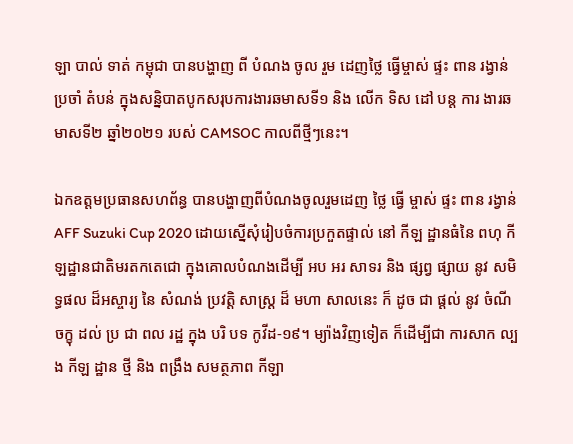ឡា បាល់ ទាត់ កម្ពុជា បានបង្ហាញ ពី បំណង ចូល រួម ដេញថ្លៃ ធ្វើម្ចាស់ ផ្ទះ ពាន រង្វាន់ ប្រចាំ តំបន់ ក្នុងសន្និបាតបូកសរុបការងារឆមាសទី១ និង លើក ទិស ដៅ បន្ដ ការ ងារឆមាសទី២ ឆ្នាំ២០២១ របស់ CAMSOC កាលពីថ្មីៗនេះ។

ឯកឧត្តមប្រធានសហព័ន្ធ បានបង្ហាញពីបំណងចូលរួមដេញ ថ្លៃ ធ្វើ ម្ចាស់ ផ្ទះ ពាន រង្វាន់ AFF Suzuki Cup 2020 ដោយស្នើសុំរៀបចំការប្រកួតផ្ទាល់ នៅ កីឡ ដ្ឋានធំនៃ ពហុ កីឡដ្ឋានជាតិមរតកតេជោ ក្នុងគោលបំណងដើម្បី អប អរ សាទរ និង ផ្សព្វ ផ្សាយ នូវ សមិទ្ធផល ដ៏អស្ចារ្យ នៃ សំណង់ ប្រវត្តិ សាស្ដ្រ ដ៏ មហា សាលនេះ ក៏ ដូច ជា ផ្ដល់ នូវ ចំណី ចក្ខុ ដល់ ប្រ ជា ពល រដ្ឋ ក្នុង បរិ បទ កូវីដ-១៩។ ម្យ៉ាងវិញទៀត ក៏ដើម្បីជា ការសាក ល្បង កីឡ ដ្ឋាន ថ្មី និង ពង្រឹង សមត្ថភាព កីឡា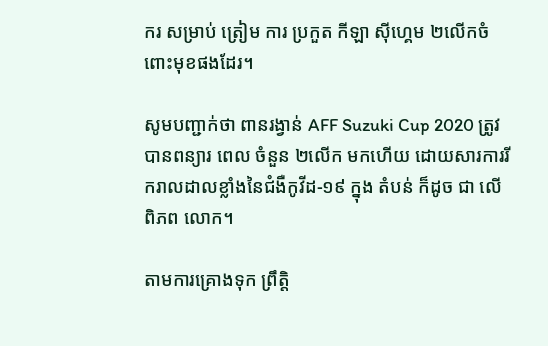ករ សម្រាប់ ត្រៀម ការ ប្រកួត កីឡា ស៊ីហ្គេម ២លើកចំពោះមុខផងដែរ។

សូមបញ្ជាក់ថា ពានរង្វាន់ AFF Suzuki Cup 2020 ត្រូវបានពន្យារ ពេល ចំនួន ២លើក មកហើយ ដោយសារការរីករាលដាលខ្លាំងនៃជំងឺកូវីដ-១៩ ក្នុង តំបន់ ក៏ដូច ជា លើ ពិភព លោក។

តាមការគ្រោងទុក ព្រឹត្តិ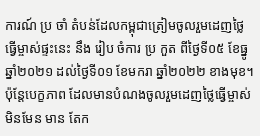ការណ៍ ប្រ ចាំ តំបន់ដែលកម្ពុជាត្រៀមចូលរួមដេញថ្លៃធ្វើម្ចាស់ផ្ទះនេះ នឹង រៀប ចំការ ប្រ កួត ពីថ្ងៃទី០៥ ខែធ្នូ ឆ្នាំ២០២១ ដល់ថ្ងៃទី០១ ខែមករា ឆ្នាំ២០២២ ខាងមុខ។ ប៉ុន្ដែបេក្ខភាព ដែលមានបំណងចូលរួមដេញថ្លៃធ្វើម្ចាស់ មិនមែន មាន តែក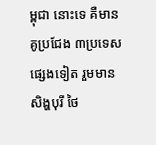ម្ពុជា នោះទេ គឺមានគូប្រជែង ៣ប្រទេសផ្សេងទៀត រួមមានសិង្ហបុរី ថៃ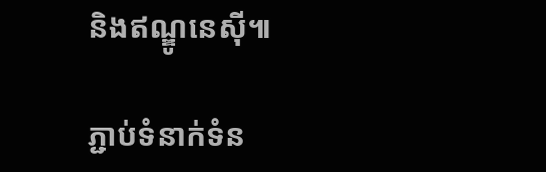និងឥណ្ឌូនេស៊ី៕

ភ្ជាប់ទំនាក់ទំន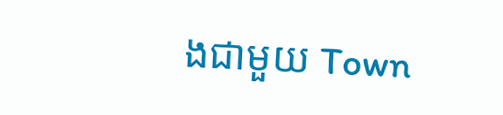ងជាមួយ Town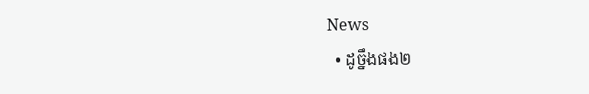News
  • ដូច្នឹងផង២